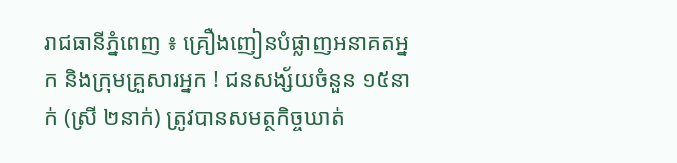រាជធានីភ្នំពេញ ៖ គ្រឿងញៀនបំផ្លាញអនាគតអ្នក និងក្រុមគ្រួសារអ្នក ! ជនសង្ស័យចំនួន ១៥នាក់ (ស្រី ២នាក់) ត្រូវបានសមត្ថកិច្ចឃាត់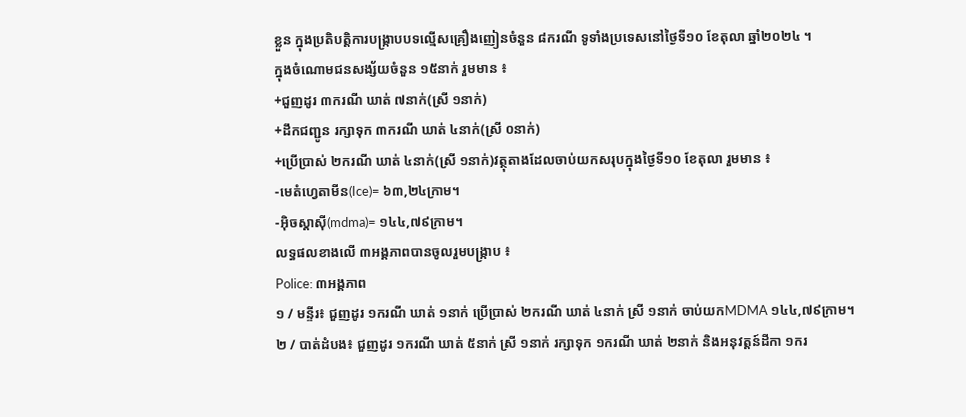ខ្លួន ក្នុងប្រតិបត្តិការបង្ក្រាបបទល្មើសគ្រឿងញៀនចំនួន ៨ករណី ទូទាំងប្រទេសនៅថ្ងៃទី១០ ខែតុលា ឆ្នាំ២០២៤ ។
ក្នុងចំណោមជនសង្ស័យចំនួន ១៥នាក់ រួមមាន ៖
+ជួញដូរ ៣ករណី ឃាត់ ៧នាក់(ស្រី ១នាក់)
+ដឹកជញ្ជូន រក្សាទុក ៣ករណី ឃាត់ ៤នាក់(ស្រី ០នាក់)
+ប្រើប្រាស់ ២ករណី ឃាត់ ៤នាក់(ស្រី ១នាក់)វត្ថុតាងដែលចាប់យកសរុបក្នុងថ្ងៃទី១០ ខែតុលា រួមមាន ៖
-មេតំហ្វេតាមីន(Ice)= ៦៣,២៤ក្រាម។
-អុិចស្តាសុី(mdma)= ១៤៤,៧៩ក្រាម។
លទ្ធផលខាងលើ ៣អង្គភាពបានចូលរួមបង្ក្រាប ៖
Police: ៣អង្គភាព
១ / មន្ទីរ៖ ជួញដូរ ១ករណី ឃាត់ ១នាក់ ប្រើប្រាស់ ២ករណី ឃាត់ ៤នាក់ ស្រី ១នាក់ ចាប់យកMDMA ១៤៤,៧៩ក្រាម។
២ / បាត់ដំបង៖ ជួញដូរ ១ករណី ឃាត់ ៥នាក់ ស្រី ១នាក់ រក្សាទុក ១ករណី ឃាត់ ២នាក់ និងអនុវត្តន៍ដីកា ១ករ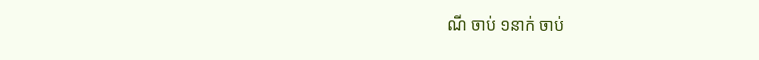ណី ចាប់ ១នាក់ ចាប់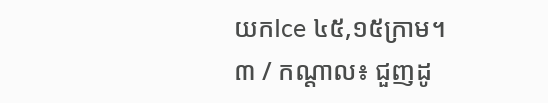យកIce ៤៥,១៥ក្រាម។
៣ / កណ្តាល៖ ជួញដូ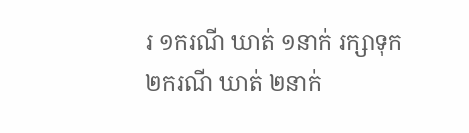រ ១ករណី ឃាត់ ១នាក់ រក្សាទុក ២ករណី ឃាត់ ២នាក់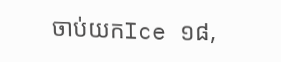ចាប់យកIce ១៨,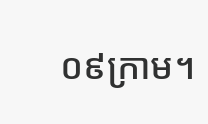០៩ក្រាម។